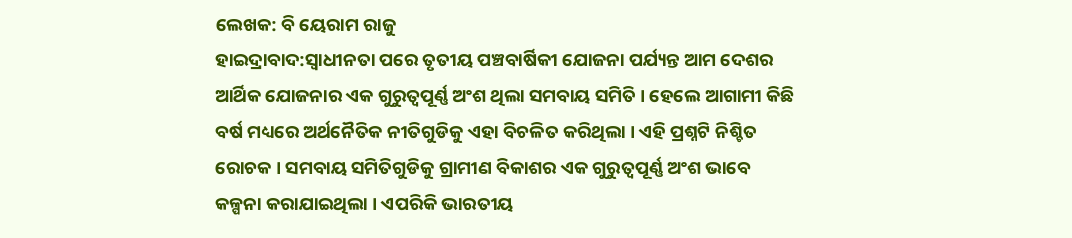ଲେଖକ: ବି ୟେରାମ ରାଜୁ
ହାଇଦ୍ରାବାଦ:ସ୍ବାଧୀନତା ପରେ ତୃତୀୟ ପଞ୍ଚବାର୍ଷିକୀ ଯୋଜନା ପର୍ଯ୍ୟନ୍ତ ଆମ ଦେଶର ଆର୍ଥିକ ଯୋଜନାର ଏକ ଗୁରୁତ୍ବପୂର୍ଣ୍ଣ ଅଂଶ ଥିଲା ସମବାୟ ସମିତି । ହେଲେ ଆଗାମୀ କିଛି ବର୍ଷ ମଧ୍ୟରେ ଅର୍ଥନୈତିକ ନୀତିଗୁଡିକୁ ଏହା ବିଚଳିତ କରିଥିଲା । ଏହି ପ୍ରଶ୍ନଟି ନିଶ୍ଚିତ ରୋଚକ । ସମବାୟ ସମିତିଗୁଡିକୁ ଗ୍ରାମୀଣ ବିକାଶର ଏକ ଗୁରୁତ୍ବପୂର୍ଣ୍ଣ ଅଂଶ ଭାବେ କଳ୍ପନା କରାଯାଇଥିଲା । ଏପରିକି ଭାରତୀୟ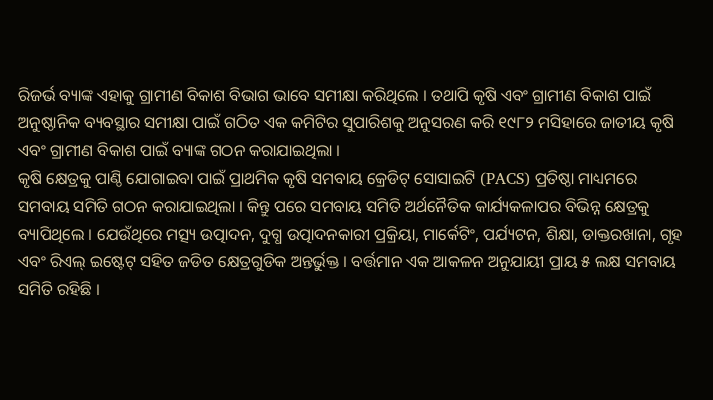ରିଜର୍ଭ ବ୍ୟାଙ୍କ ଏହାକୁ ଗ୍ରାମୀଣ ବିକାଶ ବିଭାଗ ଭାବେ ସମୀକ୍ଷା କରିଥିଲେ । ତଥାପି କୃଷି ଏବଂ ଗ୍ରାମୀଣ ବିକାଶ ପାଇଁ ଅନୁଷ୍ଠାନିକ ବ୍ୟବସ୍ଥାର ସମୀକ୍ଷା ପାଇଁ ଗଠିତ ଏକ କମିଟିର ସୁପାରିଶକୁ ଅନୁସରଣ କରି ୧୯୮୨ ମସିହାରେ ଜାତୀୟ କୃଷି ଏବଂ ଗ୍ରାମୀଣ ବିକାଶ ପାଇଁ ବ୍ୟାଙ୍କ ଗଠନ କରାଯାଇଥିଲା ।
କୃଷି କ୍ଷେତ୍ରକୁ ପାଣ୍ଠି ଯୋଗାଇବା ପାଇଁ ପ୍ରାଥମିକ କୃଷି ସମବାୟ କ୍ରେଡିଟ୍ ସୋସାଇଟି (PACS) ପ୍ରତିଷ୍ଠା ମାଧ୍ୟମରେ ସମବାୟ ସମିତି ଗଠନ କରାଯାଇଥିଲା । କିନ୍ତୁ ପରେ ସମବାୟ ସମିତି ଅର୍ଥନୈତିକ କାର୍ଯ୍ୟକଳାପର ବିଭିନ୍ନ କ୍ଷେତ୍ରକୁ ବ୍ୟାପିଥିଲେ । ଯେଉଁଥିରେ ମତ୍ସ୍ୟ ଉତ୍ପାଦନ, ଦୁଗ୍ଧ ଉତ୍ପାଦନକାରୀ ପ୍ରକ୍ରିୟା, ମାର୍କେଟିଂ, ପର୍ଯ୍ୟଟନ, ଶିକ୍ଷା, ଡାକ୍ତରଖାନା, ଗୃହ ଏବଂ ରିଏଲ୍ ଇଷ୍ଟେଟ୍ ସହିତ ଜଡିତ କ୍ଷେତ୍ରଗୁଡିକ ଅନ୍ତର୍ଭୁକ୍ତ । ବର୍ତ୍ତମାନ ଏକ ଆକଳନ ଅନୁଯାୟୀ ପ୍ରାୟ ୫ ଲକ୍ଷ ସମବାୟ ସମିତି ରହିଛି ।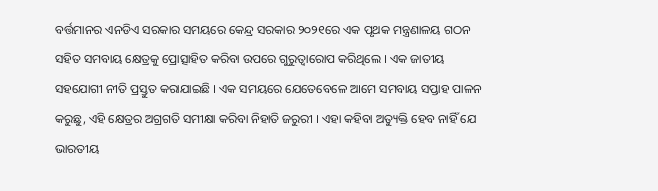ବର୍ତ୍ତମାନର ଏନଡିଏ ସରକାର ସମୟରେ କେନ୍ଦ୍ର ସରକାର ୨୦୨୧ରେ ଏକ ପୃଥକ ମନ୍ତ୍ରଣାଳୟ ଗଠନ ସହିତ ସମବାୟ କ୍ଷେତ୍ରକୁ ପ୍ରୋତ୍ସାହିତ କରିବା ଉପରେ ଗୁରୁତ୍ବାରୋପ କରିଥିଲେ । ଏକ ଜାତୀୟ ସହଯୋଗୀ ନୀତି ପ୍ରସ୍ତୁତ କରାଯାଇଛି । ଏକ ସମୟରେ ଯେତେବେଳେ ଆମେ ସମବାୟ ସପ୍ତାହ ପାଳନ କରୁଛୁ, ଏହି କ୍ଷେତ୍ରର ଅଗ୍ରଗତି ସମୀକ୍ଷା କରିବା ନିହାତି ଜରୁରୀ । ଏହା କହିବା ଅତ୍ୟୁକ୍ତି ହେବ ନାହିଁ ଯେ ଭାରତୀୟ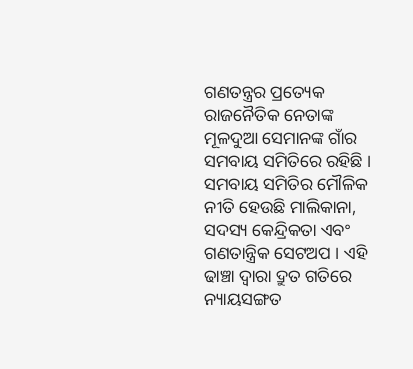ଗଣତନ୍ତ୍ରର ପ୍ରତ୍ୟେକ ରାଜନୈତିକ ନେତାଙ୍କ ମୂଳଦୁଆ ସେମାନଙ୍କ ଗାଁର ସମବାୟ ସମିତିରେ ରହିଛି ।
ସମବାୟ ସମିତିର ମୌଳିକ ନୀତି ହେଉଛି ମାଲିକାନା, ସଦସ୍ୟ କେନ୍ଦ୍ରିକତା ଏବଂ ଗଣତାନ୍ତ୍ରିକ ସେଟଅପ । ଏହି ଢାଞ୍ଚା ଦ୍ବାରା ଦ୍ରୁତ ଗତିରେ ନ୍ୟାୟସଙ୍ଗତ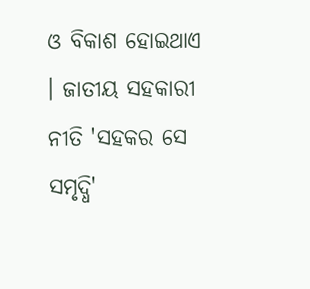ଓ ବିକାଶ ହୋଇଥାଏ । ଜାତୀୟ ସହକାରୀ ନୀତି 'ସହକର ସେ ସମୃଦ୍ଧି'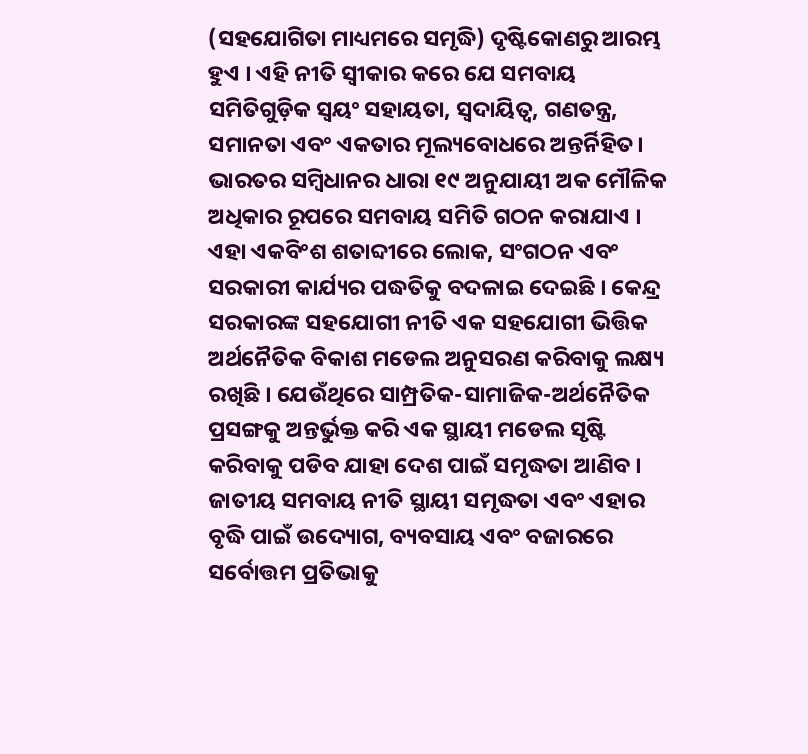(ସହଯୋଗିତା ମାଧ୍ୟମରେ ସମୃଦ୍ଧି) ଦୃଷ୍ଟିକୋଣରୁ ଆରମ୍ଭ ହୁଏ । ଏହି ନୀତି ସ୍ବୀକାର କରେ ଯେ ସମବାୟ ସମିତିଗୁଡ଼ିକ ସ୍ବୟଂ ସହାୟତା, ସ୍ବଦାୟିତ୍ବ, ଗଣତନ୍ତ୍ର, ସମାନତା ଏବଂ ଏକତାର ମୂଲ୍ୟବୋଧରେ ଅନ୍ତର୍ନିହିତ। ଭାରତର ସମ୍ବିଧାନର ଧାରା ୧୯ ଅନୁଯାୟୀ ଅକ ମୌଳିକ ଅଧିକାର ରୂପରେ ସମବାୟ ସମିତି ଗଠନ କରାଯାଏ । ଏହା ଏକବିଂଶ ଶତାବ୍ଦୀରେ ଲୋକ, ସଂଗଠନ ଏବଂ ସରକାରୀ କାର୍ଯ୍ୟର ପଦ୍ଧତିକୁ ବଦଳାଇ ଦେଇଛି । କେନ୍ଦ୍ର ସରକାରଙ୍କ ସହଯୋଗୀ ନୀତି ଏକ ସହଯୋଗୀ ଭିତ୍ତିକ ଅର୍ଥନୈତିକ ବିକାଶ ମଡେଲ ଅନୁସରଣ କରିବାକୁ ଲକ୍ଷ୍ୟ ରଖିଛି । ଯେଉଁଥିରେ ସାମ୍ପ୍ରତିକ-ସାମାଜିକ-ଅର୍ଥନୈତିକ ପ୍ରସଙ୍ଗକୁ ଅନ୍ତର୍ଭୁକ୍ତ କରି ଏକ ସ୍ଥାୟୀ ମଡେଲ ସୃଷ୍ଟି କରିବାକୁ ପଡିବ ଯାହା ଦେଶ ପାଇଁ ସମୃଦ୍ଧତା ଆଣିବ ।
ଜାତୀୟ ସମବାୟ ନୀତି ସ୍ଥାୟୀ ସମୃଦ୍ଧତା ଏବଂ ଏହାର ବୃଦ୍ଧି ପାଇଁ ଉଦ୍ୟୋଗ, ବ୍ୟବସାୟ ଏବଂ ବଜାରରେ ସର୍ବୋତ୍ତମ ପ୍ରତିଭାକୁ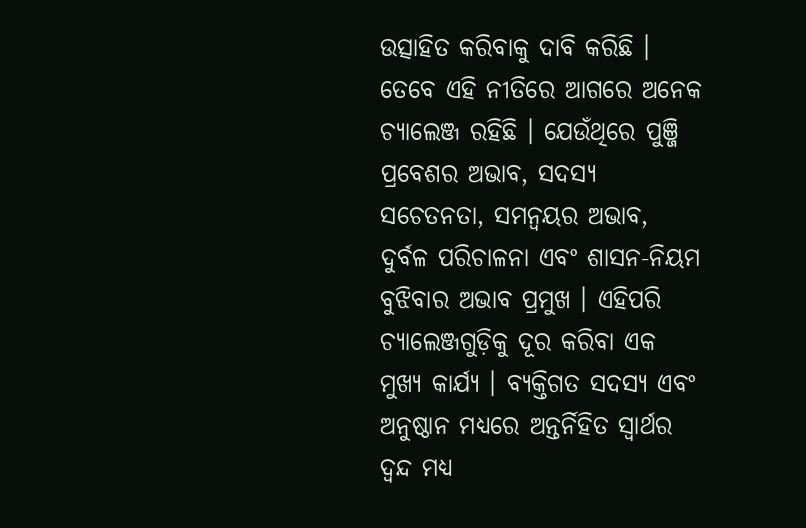ଉତ୍ସାହିତ କରିବାକୁ ଦାବି କରିଛି । ତେବେ ଏହି ନୀତିରେ ଆଗରେ ଅନେକ ଚ୍ୟାଲେଞ୍ଜ ରହିଛି । ଯେଉଁଥିରେ ପୁଞ୍ଜି ପ୍ରବେଶର ଅଭାବ, ସଦସ୍ୟ ସଚେତନତା, ସମନ୍ବୟର ଅଭାବ, ଦୁର୍ବଳ ପରିଚାଳନା ଏବଂ ଶାସନ-ନିୟମ ବୁଝିବାର ଅଭାବ ପ୍ରମୁଖ । ଏହିପରି ଚ୍ୟାଲେଞ୍ଜଗୁଡ଼ିକୁ ଦୂର କରିବା ଏକ ମୁଖ୍ୟ କାର୍ଯ୍ୟ । ବ୍ୟକ୍ତିଗତ ସଦସ୍ୟ ଏବଂ ଅନୁଷ୍ଠାନ ମଧ୍ୟରେ ଅନ୍ତର୍ନିହିତ ସ୍ବାର୍ଥର ଦ୍ୱନ୍ଦ ମଧ୍ୟ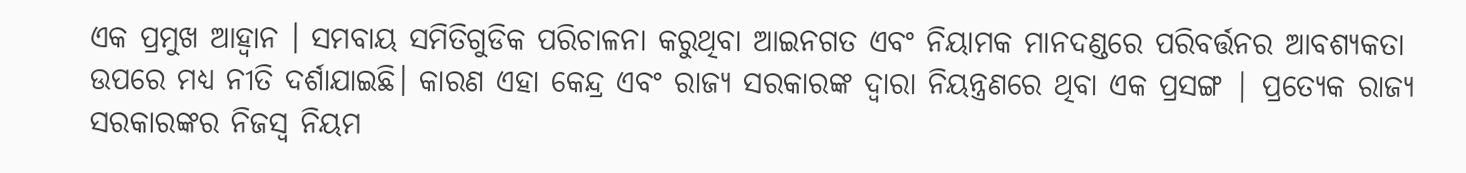ଏକ ପ୍ରମୁଖ ଆହ୍ବାନ । ସମବାୟ ସମିତିଗୁଡିକ ପରିଚାଳନା କରୁଥିବା ଆଇନଗତ ଏବଂ ନିୟାମକ ମାନଦଣ୍ଡରେ ପରିବର୍ତ୍ତନର ଆବଶ୍ୟକତା ଉପରେ ମଧ୍ୟ ନୀତି ଦର୍ଶାଯାଇଛି। କାରଣ ଏହା କେନ୍ଦ୍ର ଏବଂ ରାଜ୍ୟ ସରକାରଙ୍କ ଦ୍ବାରା ନିୟନ୍ତ୍ରଣରେ ଥିବା ଏକ ପ୍ରସଙ୍ଗ | ପ୍ରତ୍ୟେକ ରାଜ୍ୟ ସରକାରଙ୍କର ନିଜସ୍ବ ନିୟମ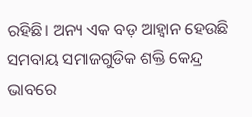ରହିଛି। ଅନ୍ୟ ଏକ ବଡ଼ ଆହ୍ବାନ ହେଉଛି ସମବାୟ ସମାଜଗୁଡିକ ଶକ୍ତି କେନ୍ଦ୍ର ଭାବରେ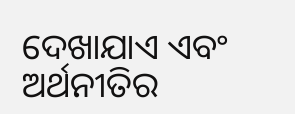ଦେଖାଯାଏ ଏବଂ ଅର୍ଥନୀତିର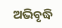ଅଭିବୃଦ୍ଧି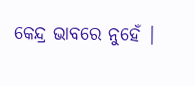କେନ୍ଦ୍ର ଭାବରେ ନୁହେଁ |